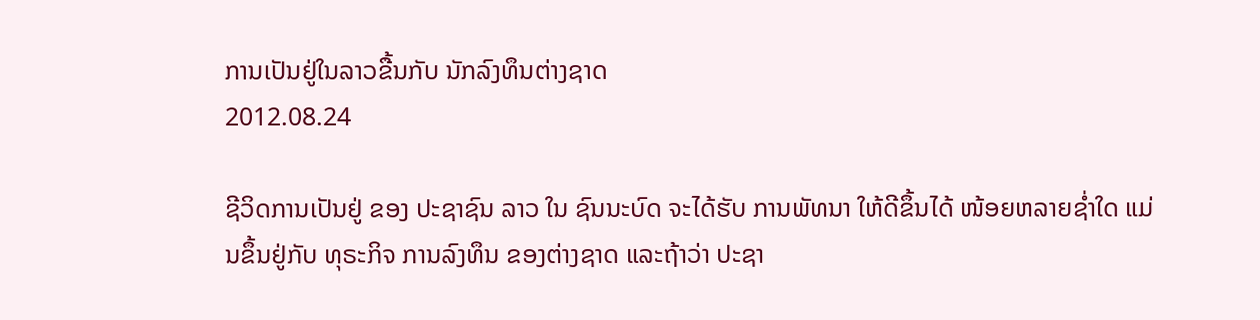ການເປັນຢູ່ໃນລາວຂື້ນກັບ ນັກລົງທຶນຕ່າງຊາດ
2012.08.24

ຊີວິດການເປັນຢູ່ ຂອງ ປະຊາຊົນ ລາວ ໃນ ຊົນນະບົດ ຈະໄດ້ຮັບ ການພັທນາ ໃຫ້ດີຂຶ້ນໄດ້ ໜ້ອຍຫລາຍຊໍ່າໃດ ແມ່ນຂຶ້ນຢູ່ກັບ ທຸຣະກິຈ ການລົງທຶນ ຂອງຕ່າງຊາດ ແລະຖ້າວ່າ ປະຊາ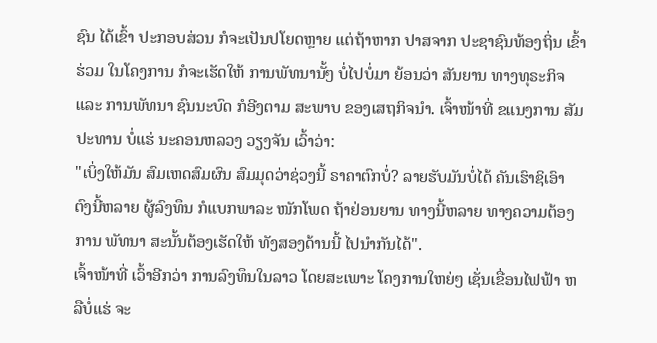ຊົນ ໄດ້ເຂົ້າ ປະກອບສ່ວນ ກໍຈະເປັນປໂຍດຫຼາຍ ແຕ່ຖ້າຫາກ ປາສຈາກ ປະຊາຊົນທ້ອງຖິ່ນ ເຂົ້າຮ່ວມ ໃນໂຄງການ ກໍຈະເຮັດໃຫ້ ການພັທນານັ້ໆ ບໍ່ໄປບໍ່ມາ ຍ້ອນວ່າ ສັນຍານ ທາງທຸຣະກິຈ ແລະ ການພັທນາ ຊົນນະບົດ ກໍອີງຕາມ ສະພາບ ຂອງເສຖກິຈນໍາ. ເຈົ້າໜ້າທີ່ ຂແນງການ ສັມປະທານ ບໍ່ແຮ່ ນະຄອນຫລວງ ວຽງຈັນ ເວົ້າວ່າ:
"ເບິ່ງໃຫ້ມັນ ສົມເຫດສົມຜົນ ສົມມຸດວ່າຊ່ວງນີ້ ຣາຄາຕົກບໍ່? ລາຍຮັບມັນບໍ່ໄດ້ ຄັນເຮົາຊິເອົາ ຕົງນີ້ຫລາຍ ຜູ້ລົງທຶນ ກໍແບກພາລະ ໜັກໂພດ ຖ້າຢ່ອນຍານ ທາງນີ້ຫລາຍ ທາງຄວາມຕ້ອງການ ພັທນາ ສະນັ້ນຕ້ອງເຮັດໃຫ້ ທັງສອງດ້ານນີ້ ໄປນໍາກັນໄດ້".
ເຈົ້າໜ້າທີ່ ເວົ້າອີກວ່າ ການລົງທຶນໃນລາວ ໂດຍສະເພາະ ໂຄງການໃຫຍ່ໆ ເຊັ່ນເຂື່ອນໄຟຟ້າ ຫລືບໍ່ແຮ່ ຈະ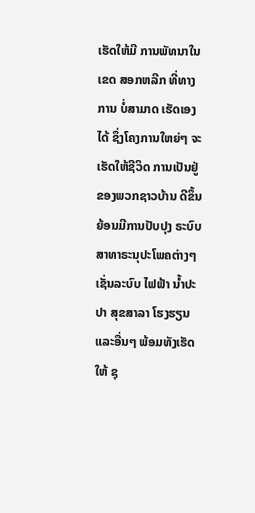ເຮັດໃຫ້ມີ ການພັທນາໃນເຂດ ສອກຫລີກ ທີ່ທາງການ ບໍ່ສາມາດ ເຮັດເອງໄດ້ ຊຶ່ງໂຄງການໃຫຍ່ໆ ຈະເຮັດໃຫ້ຊີວິດ ການເປັນຢູ່ ຂອງພວກຊາວບ້ານ ດີຂຶ້ນ ຍ້ອນມີການປັບປຸງ ຣະບົບ ສາທາຣະນຸປະໂພຄຕ່າງໆ ເຊັ່ນລະບົບ ໄຟຟ້າ ນໍ້າປະປາ ສຸຂສາລາ ໂຮງຮຽນ ແລະອື່ນໆ ພ້ອມທັງເຮັດໃຫ້ ຊຸ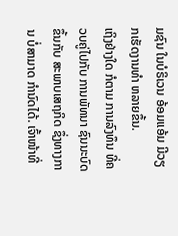ມຊົນ ໃນບໍຣິເວນ ອ້ອມແອ້ມ ມີວຽກເຮັດງານທໍາ ຫລາຍຂຶ້ນ.
ເຖິງຢ່າງໃດ ກໍຕາມ ການລົງທຶນ ທີ່ຄວບຄູ່ໄປກັບ ການພັທນາ ຊົນນະບົດ ຂຶ້ນກັບ ສະພາບເສຖກິດ ຊຶ່ງທາງການ ບໍ່ສາມາດ ກໍານົດໄດ້. ເຈົ້າໜ້າທີ່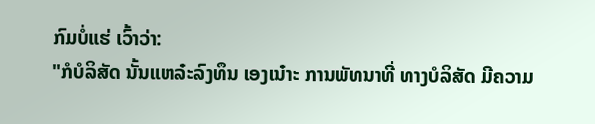ກົມບໍ່ແຮ່ ເວົ້າວ່າ:
"ກໍບໍລິສັດ ນັ້ນແຫລ໋ະລົງທຶນ ເອງເນ໋າະ ການພັທນາທີ່ ທາງບໍລິສັດ ມີຄວາມ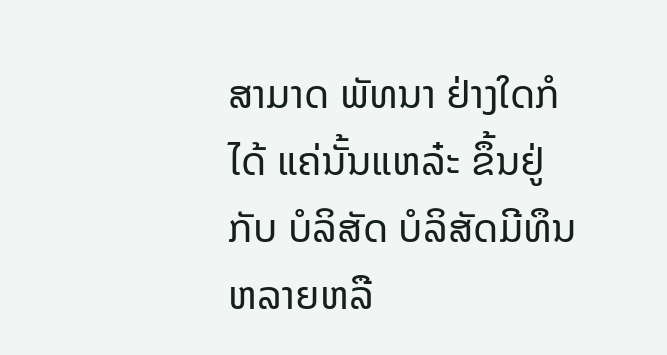ສາມາດ ພັທນາ ຢ່າງໃດກໍໄດ້ ແຄ່ນັ້ນແຫລ໋ະ ຂຶ້ນຢູ່ກັບ ບໍລິສັດ ບໍລິສັດມີທຶນ ຫລາຍຫລື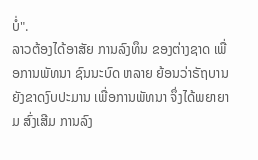ບໍ່".
ລາວຕ້ອງໄດ້ອາສັຍ ການລົງທຶນ ຂອງຕ່າງຊາດ ເພື່ອການພັທນາ ຊົນນະບົດ ຫລາຍ ຍ້ອນວ່າຣັຖບານ ຍັງຂາດງົບປະມານ ເພື່ອການພັທນາ ຈຶ່ງໄດ້ພຍາຍາມ ສົ່ງເສີມ ການລົງ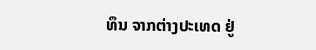ທຶນ ຈາກຕ່າງປະເທດ ຢູ່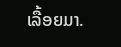ເລື້ອຍມາ.